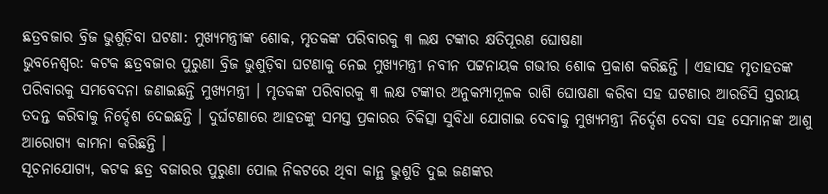ଛତ୍ରବଜାର ବ୍ରିଜ ଭୁଶୁଡ଼ିବା ଘଟଣା: ମୁଖ୍ୟମନ୍ତ୍ରୀଙ୍କ ଶୋକ, ମୃତକଙ୍କ ପରିବାରକୁ ୩ ଲକ୍ଷ ଟଙ୍କାର କ୍ଷତିପୂରଣ ଘୋଷଣା
ଭୁବନେଶ୍ବର: କଟକ ଛତ୍ରବଜାର ପୁରୁଣା ବ୍ରିଜ ଭୁଶୁଡ଼ିବା ଘଟଣାକୁ ନେଇ ମୁଖ୍ୟମନ୍ତ୍ରୀ ନବୀନ ପଟ୍ଟନାୟକ ଗଭୀର ଶୋକ ପ୍ରକାଶ କରିଛନ୍ତି । ଏହାସହ ମୃତାହତଙ୍କ ପରିବାରକୁ ସମବେଦନା ଜଣାଇଛନ୍ତି ମୁଖ୍ୟମନ୍ତ୍ରୀ । ମୃତକଙ୍କ ପରିବାରକୁ ୩ ଲକ୍ଷ ଟଙ୍କାର ଅନୁକମ୍ପାମୂଳକ ରାଶି ଘୋଷଣା କରିବା ସହ ଘଟଣାର ଆରଡିସି ସ୍ତରୀୟ ତଦନ୍ତ କରିବାକୁ ନିର୍ଦ୍ଦେଶ ଦେଇଛନ୍ତି । ଦୁର୍ଘଟଣାରେ ଆହତଙ୍କୁ ସମସ୍ତ ପ୍ରକାରର ଚିକିତ୍ସା ସୁବିଧା ଯୋଗାଇ ଦେବାକୁ ମୁଖ୍ୟମନ୍ତ୍ରୀ ନିର୍ଦ୍ଦେଶ ଦେବା ସହ ସେମାନଙ୍କ ଆଶୁ ଆରୋଗ୍ୟ କାମନା କରିଛନ୍ତି ।
ସୂଚନାଯୋଗ୍ୟ, କଟକ ଛତ୍ର ବଜାରର ପୁରୁଣା ପୋଲ ନିକଟରେ ଥିବା କାନ୍ଥ ଭୁଶୁଡି ଦୁଇ ଜଣଙ୍କର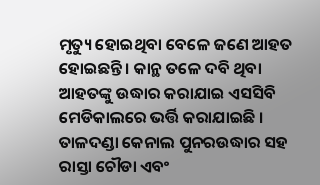ମୃତ୍ୟୁ ହୋଇଥିବା ବେଳେ ଜଣେ ଆହତ ହୋଇଛନ୍ତି । କାନ୍ଥ ତଳେ ଦବି ଥିବା ଆହତଙ୍କୁ ଉଦ୍ଧାର କରାଯାଇ ଏସସିବି ମେଡିକାଲରେ ଭର୍ତ୍ତି କରାଯାଇଛି । ତାଳଦଣ୍ଡା କେନାଲ ପୁନରଉଦ୍ଧାର ସହ ରାସ୍ତା ଚୌଡା ଏବଂ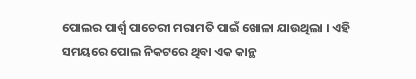ପୋଲର ପାର୍ଶ୍ବ ପାଚେରୀ ମରାମତି ପାଇଁ ଖୋଳା ଯାଉଥିଲା । ଏହି ସମୟରେ ପୋଲ ନିକଟରେ ଥିବା ଏକ କାନ୍ଥ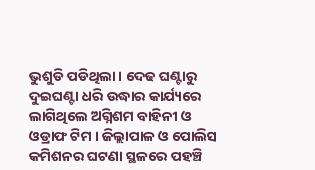ଭୁଶୁଡି ପଡିଥିଲା । ଦେଢ ଘଣ୍ଟାରୁ ଦୁଇଘଣ୍ଟା ଧରି ଉଦ୍ଧାର କାର୍ଯ୍ୟରେ ଲାଗିଥିଲେ ଅଗ୍ନିଶମ ବାହିନୀ ଓ ଓଡ୍ରାଫ ଟିମ । ଜିଲ୍ଲାପାଳ ଓ ପୋଲିସ କମିଶନର ଘଟଣା ସ୍ଥଳରେ ପହଞ୍ଚି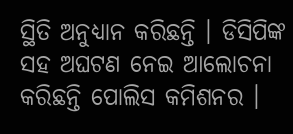ସ୍ଥିତି ଅନୁଧ୍ୟାନ କରିଛନ୍ତି । ଡିସିପିଙ୍କ ସହ ଅଘଟଣ ନେଇ ଆଲୋଚନା କରିଛନ୍ତି ପୋଲିସ କମିଶନର ।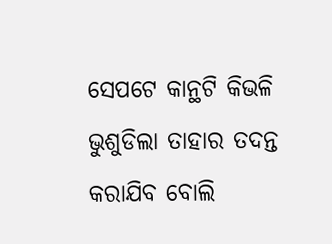ସେପଟେ କାନ୍ଥଟି କିଭଳି ଭୁଶୁଡିଲା ତାହାର ତଦନ୍ତ କରାଯିବ ବୋଲି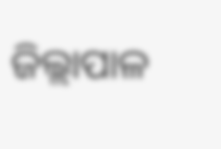ଜିଲ୍ଲାପାଳ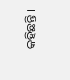କହିଛନ୍ତି ।